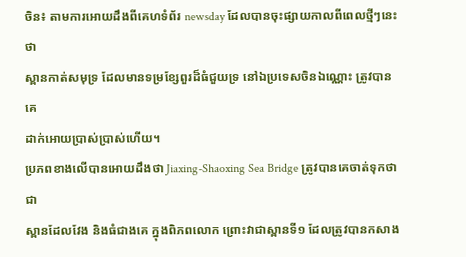ចិន៖ តាមការអោយដឹងពីគេហទំព័រ newsday ដែលបានចុះផ្សាយកាលពីពេលថ្មីៗនេះថា
ស្ពានកាត់សមុទ្រ ដែលមានទម្រខ្សែពួរដ៏ធំជួយទ្រ នៅឯប្រទេសចិនឯណ្ណោះ ត្រូវបានគេ
ដាក់អោយប្រាស់ប្រាស់ហើយ។
ប្រភពខាងលើបានអោយដឹងថា Jiaxing-Shaoxing Sea Bridge ត្រូវបានគេចាត់ទុកថា ជា
ស្ពានដែលវែង និងធំជាងគេ ក្នុងពិភពលោក ព្រោះវាជាស្ពានទី១ ដែលត្រូវបានកសាង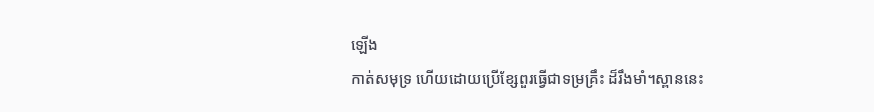ឡើង
កាត់សមុទ្រ ហើយដោយប្រើខ្សែពួរធ្វើជាទម្រគ្រឹះ ដ៏រឹងមាំ។ស្ពាននេះ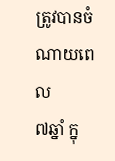ត្រូវបានចំណាយពេល
៧ឆ្នាំ ក្នុ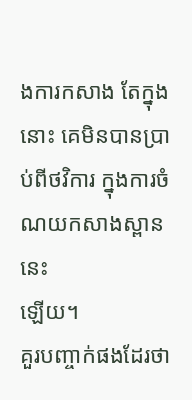ងការកសាង តែក្នុងនោះ គេមិនបានប្រាប់ពីថវិការ ក្នុងការចំណយកសាងស្ពាននេះ
ឡើយ។
គួរបញ្ចាក់ផងដែរថា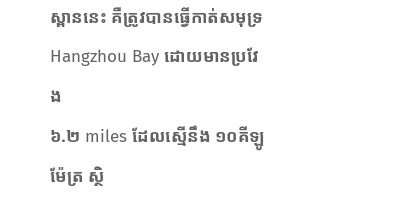ស្ពាននេះ គឺត្រូវបានធ្វើកាត់សមុទ្រ Hangzhou Bay ដោយមានប្រវែង
៦.២ miles ដែលស្មើនឹង ១០គីឡូម៉ែត្រ ស្ថិ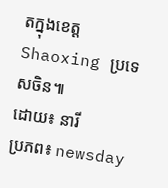តក្នុងខេត្ដ Shaoxing ប្រទេសចិន៕
ដោយ៖ នារី
ប្រភព៖ newsday